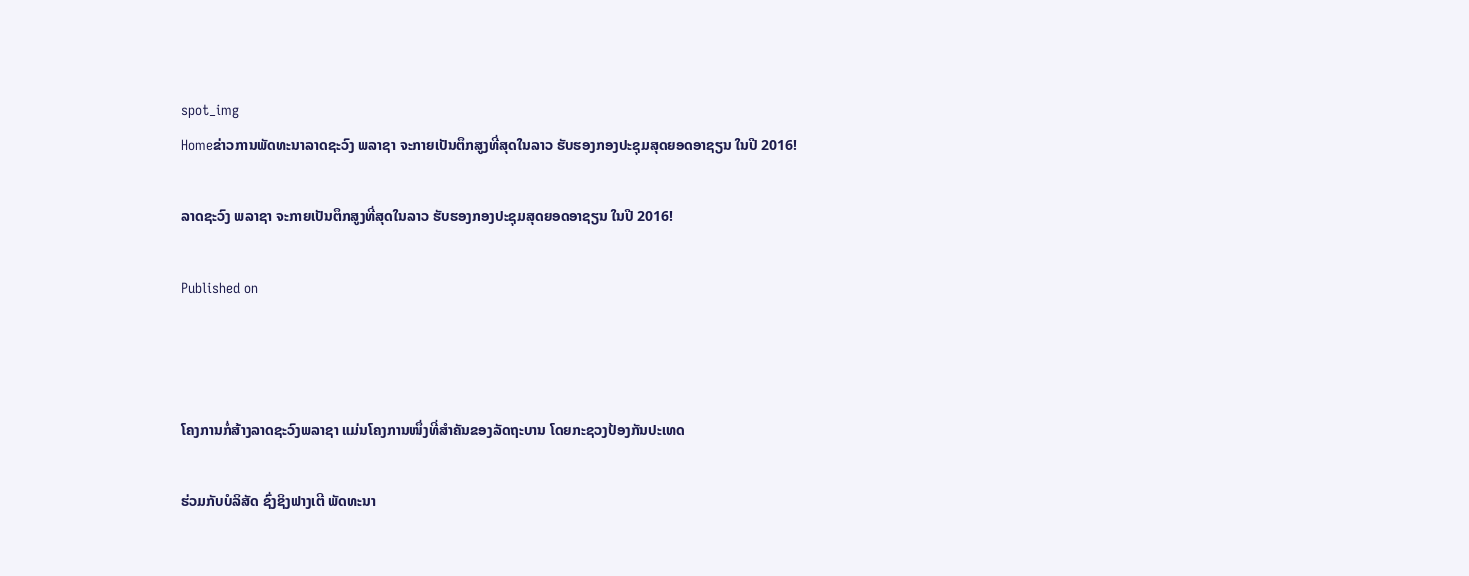spot_img
Homeຂ່າວການພັດທະນາລາດຊະວົງ ພລາຊາ ຈະກາຍເປັນຕຶກສູງທີ່ສຸດໃນລາວ ຮັບຮອງກອງປະຊຸມສຸດຍອດອາຊຽນ ໃນປີ 2016!

ລາດຊະວົງ ພລາຊາ ຈະກາຍເປັນຕຶກສູງທີ່ສຸດໃນລາວ ຮັບຮອງກອງປະຊຸມສຸດຍອດອາຊຽນ ໃນປີ 2016!

Published on



ໂຄງການກໍ່ສ້າງລາດຊະວົງພລາຊາ ແມ່ນໂຄງການໜຶ່ງທີ່ສຳຄັນຂອງລັດຖະບານ ໂດຍກະຊວງປ້ອງກັນປະເທດ

ຮ່ວມກັບບໍລິສັດ ຊົ່ງຊິງຟາງເຕີ ພັດທະນາ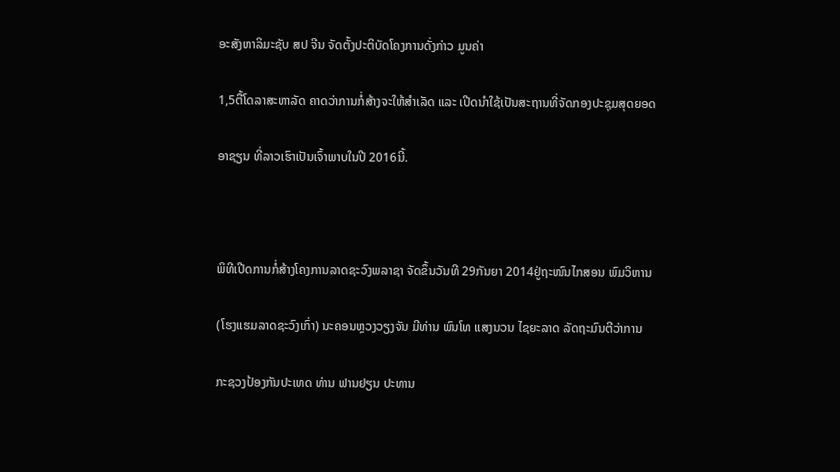ອະສັງຫາລິມະຊັບ ສປ ຈີນ ຈັດຕັ້ງປະຕິບັດໂຄງການດັ່ງກ່າວ ມູນຄ່າ

1,5ຕື້ໂດລາສະຫາລັດ ຄາດວ່າການກໍ່ສ້າງຈະໃຫ້ສຳເລັດ ແລະ ເປີດນຳໃຊ້ເປັນສະຖານທີ່ຈັດກອງປະຊຸມສຸດຍອດ

ອາຊຽນ ທີ່ລາວເຮົາເປັນເຈົ້າພາບໃນປີ 2016ນີ້.



ພິທີເປີດການກໍ່ສ້າງໂຄງການລາດຊະວົງພລາຊາ ຈັດຂຶ້ນວັນທີ 29ກັນຍາ 2014ຢູ່ຖະໜົນໄກສອນ ພົມວິຫານ

(ໂຮງແຮມລາດຊະວົງເກົ່າ) ນະຄອນຫຼວງວຽງຈັນ ມີທ່ານ ພົນໂທ ແສງນວນ ໄຊຍະລາດ ລັດຖະມົນຕີວ່າການ

ກະຊວງປ້ອງກັນປະເທດ ທ່ານ ຟານຢຽນ ປະທານ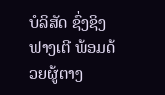ບໍລິສັດ ຊົ່ງຊິງຟາງເຕີ ພ້ອມດ້ວຍຜູ້ຕາງ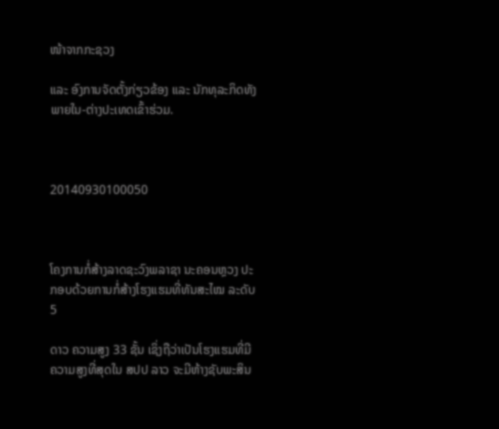ໜ້າຈາກກະຊວງ

ແລະ ອົງການຈັດຕັ້ງກ່ຽວຂ້ອງ ແລະ ນັກທຸລະກິດທັງພາຍໃນ-ຕ່າງປະເທດເຂົ້າຮ່ວມ.



20140930100050



ໂຄງການກໍ່ສ້າງລາດຊະວົງພລາຊາ ນະຄອນຫຼວງ ປະກອບດ້ວຍການກໍ່ສ້າງໂຮງແຮມທີ່ທັນສະໄໝ ລະດັບ 5

ດາວ ຄວາມສູງ 33 ຊັ້ນ ເຊິ່ງຖືວ່າເປັນໂຮງແຮມທີ່ມີຄວາມສູງທີ່ສຸດໃນ ສປປ ລາວ ຈະມີຫ້າງຊັບພະສິນ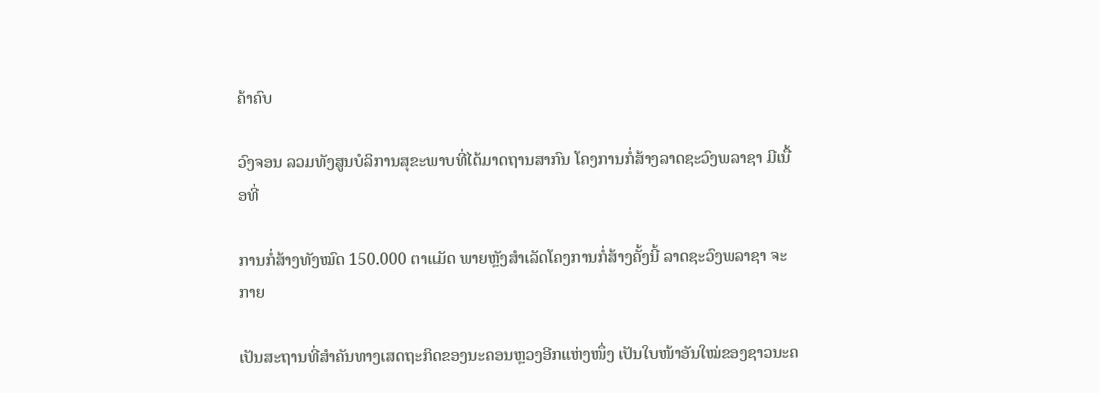ຄ້າຄົບ

ວົງຈອນ ລວມທັງສູນບໍລິການສຸຂະພາບທີ່ໄດ້ມາດຖານສາກົນ ໂຄງການກໍ່ສ້າງລາດຊະວົງພລາຊາ ມີເນື້ອທີ່

ການກໍ່ສ້າງທັງໝົດ 150.000 ຕາແມັດ ພາຍຫຼັງສຳເລັດໂຄງການກໍ່ສ້າງຄັ້ງນີ້ ລາດຊະວົງພລາຊາ ຈະກາຍ

ເປັນສະຖານທີ່ສຳຄັນທາງເສດຖະກິດຂອງນະຄອນຫຼວງອີກແຫ່ງໜຶ່ງ ເປັນໃບໜ້າອັນໃໝ່ຂອງຊາວນະຄ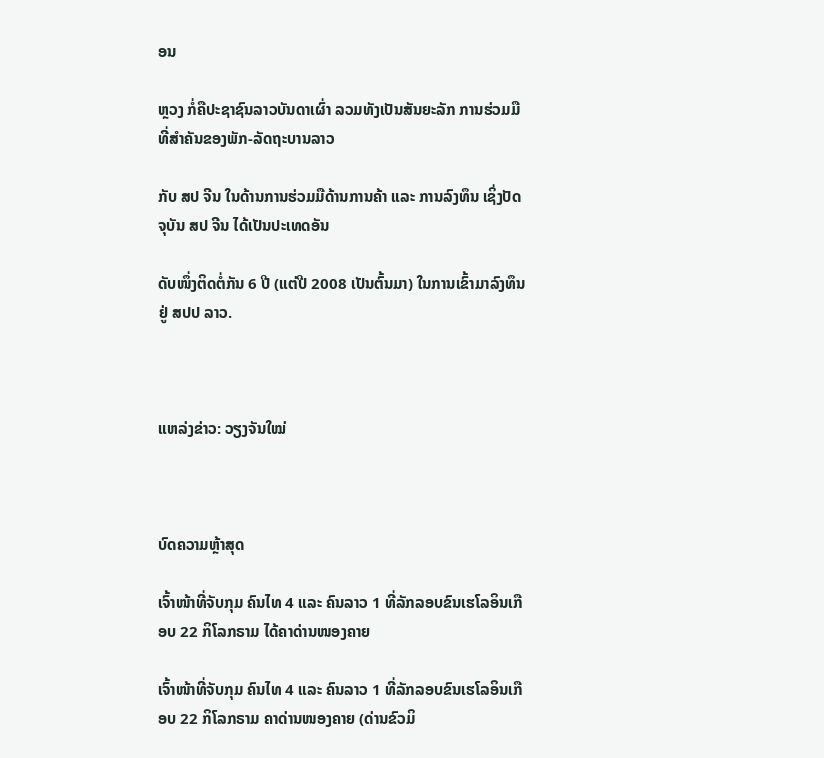ອນ

ຫຼວງ ກໍ່ຄືປະຊາຊົນລາວບັນດາເຜົ່າ ລວມທັງເປັນສັນຍະລັກ ການຮ່ວມມືທີ່ສຳຄັນຂອງພັກ-ລັດຖະບານລາວ

ກັບ ສປ ຈີນ ໃນດ້ານການຮ່ວມມືດ້ານການຄ້າ ແລະ ການລົງທຶນ ເຊິ່ງປັດຈຸບັນ ສປ ຈີນ ໄດ້ເປັນປະເທດອັນ

ດັບໜຶ່ງຕິດຕໍ່ກັນ 6 ປີ (ແຕ່ປີ 2008 ເປັນຕົ້ນມາ) ໃນການເຂົ້າມາລົງທຶນຢູ່ ສປປ ລາວ.



ແຫລ່ງຂ່າວ: ວຽງຈັນໃໝ່



ບົດຄວາມຫຼ້າສຸດ

ເຈົ້າໜ້າທີ່ຈັບກຸມ ຄົນໄທ 4 ແລະ ຄົນລາວ 1 ທີ່ລັກລອບຂົນເຮໂລອິນເກືອບ 22 ກິໂລກຣາມ ໄດ້ຄາດ່ານໜອງຄາຍ

ເຈົ້າໜ້າທີ່ຈັບກຸມ ຄົນໄທ 4 ແລະ ຄົນລາວ 1 ທີ່ລັກລອບຂົນເຮໂລອິນເກືອບ 22 ກິໂລກຣາມ ຄາດ່ານໜອງຄາຍ (ດ່ານຂົວມິ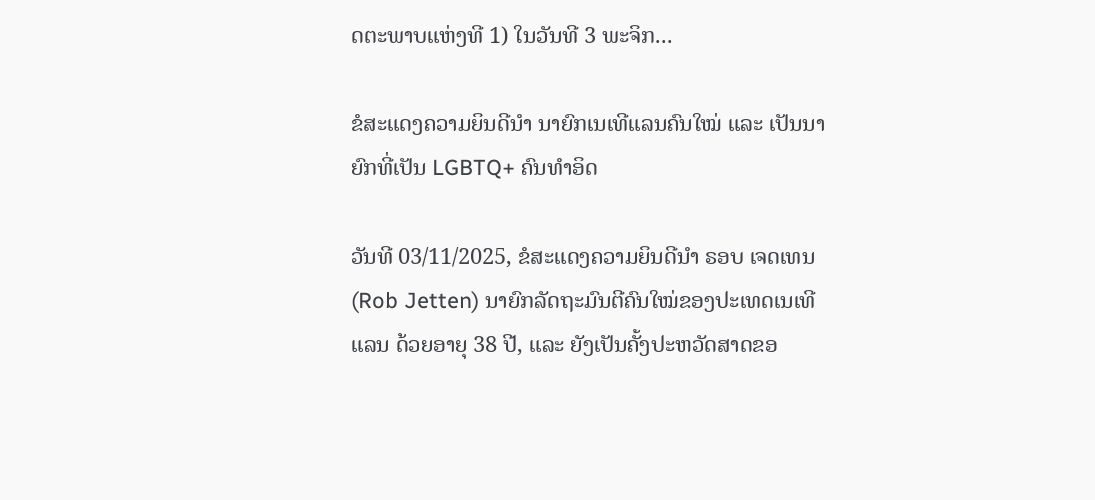ດຕະພາບແຫ່ງທີ 1) ໃນວັນທີ 3 ພະຈິກ...

ຂໍສະແດງຄວາມຍິນດີນຳ ນາຍົກເນເທີແລນຄົນໃໝ່ ແລະ ເປັນນາຍົກທີ່ເປັນ LGBTQ+ ຄົນທຳອິດ

ວັນທີ 03/11/2025, ຂໍສະແດງຄວາມຍິນດີນຳ ຣອບ ເຈດເທນ (Rob Jetten) ນາຍົກລັດຖະມົນຕີຄົນໃໝ່ຂອງປະເທດເນເທີແລນ ດ້ວຍອາຍຸ 38 ປີ, ແລະ ຍັງເປັນຄັ້ງປະຫວັດສາດຂອ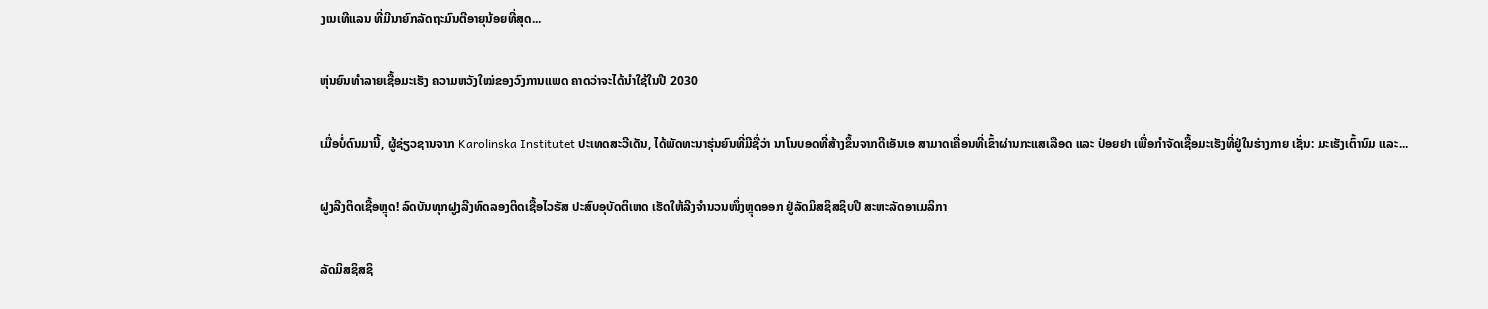ງເນເທີແລນ ທີ່ມີນາຍົກລັດຖະມົນຕີອາຍຸນ້ອຍທີ່ສຸດ...

ຫຸ່ນຍົນທຳລາຍເຊື້ອມະເຮັງ ຄວາມຫວັງໃໝ່ຂອງວົງການແພດ ຄາດວ່າຈະໄດ້ນໍາໃຊ້ໃນປີ 2030

ເມື່ອບໍ່ດົນມານີ້, ຜູ້ຊ່ຽວຊານຈາກ Karolinska Institutet ປະເທດສະວີເດັນ, ໄດ້ພັດທະນາຮຸ່ນຍົນທີ່ມີຊື່ວ່າ ນາໂນບອດທີ່ສ້າງຂຶ້ນຈາກດີເອັນເອ ສາມາດເຄື່ອນທີ່ເຂົ້າຜ່ານກະແສເລືອດ ແລະ ປ່ອຍຢາ ເພື່ອກຳຈັດເຊື້ອມະເຮັງທີ່ຢູ່ໃນຮ່າງກາຍ ເຊັ່ນ: ມະເຮັງເຕົ້ານົມ ແລະ...

ຝູງລີງຕິດເຊື້ອຫຼຸດ! ລົດບັນທຸກຝູງລີງທົດລອງຕິດເຊື້ອໄວຣັສ ປະສົບອຸບັດຕິເຫດ ເຮັດໃຫ້ລີງຈຳນວນໜຶ່ງຫຼຸດອອກ ຢູ່ລັດມິສຊິສຊິບປີ ສະຫະລັດອາເມລິກາ

ລັດມິສຊິສຊິ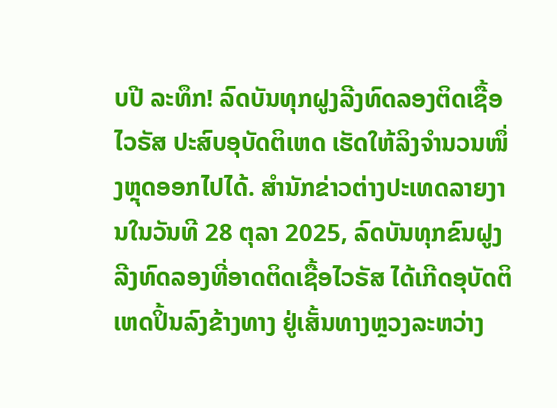ບປີ ລະທຶກ! ລົດບັນທຸກຝູງລີງທົດລອງຕິດເຊື້ອໄວຣັສ ປະສົບອຸບັດຕິເຫດ ເຮັດໃຫ້ລິງຈຳນວນໜຶ່ງຫຼຸດອອກໄປໄດ້. ສຳນັກຂ່າວຕ່າງປະເທດລາຍງານໃນວັນທີ 28 ຕຸລາ 2025, ລົດບັນທຸກຂົນຝູງລີງທົດລອງທີ່ອາດຕິດເຊື້ອໄວຣັສ ໄດ້ເກີດອຸບັດຕິເຫດປິ້ນລົງຂ້າງທາງ ຢູ່ເສັ້ນທາງຫຼວງລະຫວ່າງ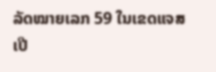ລັດໝາຍເລກ 59 ໃນເຂດແຈສເປີ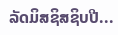ລັດມິສຊິສຊິບປີ...